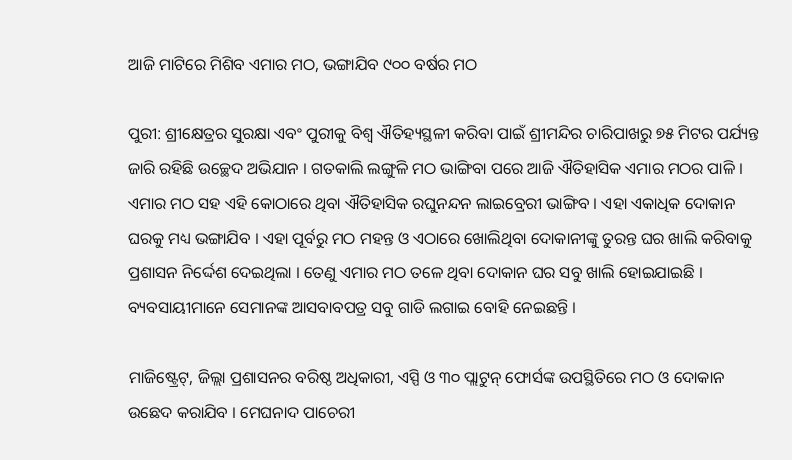ଆଜି ମାଟିରେ ମିଶିବ ଏମାର ମଠ, ଭଙ୍ଗାଯିବ ୯୦୦ ବର୍ଷର ମଠ

ପୁରୀ: ଶ୍ରୀକ୍ଷେତ୍ରର ସୁରକ୍ଷା ଏବଂ ପୁରୀକୁ ବିଶ୍ୱ ଐତିହ୍ୟସ୍ଥଳୀ କରିବା ପାଇଁ ଶ୍ରୀମନ୍ଦିର ଚାରିପାଖରୁ ୭୫ ମିଟର ପର୍ଯ୍ୟନ୍ତ ଜାରି ରହିଛି ଉଚ୍ଛେଦ ଅଭିଯାନ । ଗତକାଲି ଲଙ୍ଗୁଳି ମଠ ଭାଙ୍ଗିବା ପରେ ଆଜି ଐତିହାସିକ ଏମାର ମଠର ପାଳି । ଏମାର ମଠ ସହ ଏହି କୋଠାରେ ଥିବା ଐତିହାସିକ ରଘୁନନ୍ଦନ ଲାଇବ୍ରେରୀ ଭାଙ୍ଗିବ । ଏହା ଏକାଧିକ ଦୋକାନ ଘରକୁ ମଧ୍ୟ ଭଙ୍ଗାଯିବ । ଏହା ପୂର୍ବରୁ ମଠ ମହନ୍ତ ଓ ଏଠାରେ ଖୋଲିଥିବା ଦୋକାନୀଙ୍କୁ ତୁରନ୍ତ ଘର ଖାଲି କରିବାକୁ ପ୍ରଶାସନ ନିର୍ଦ୍ଦେଶ ଦେଇଥିଲା । ତେଣୁ ଏମାର ମଠ ତଳେ ଥିବା ଦୋକାନ ଘର ସବୁ ଖାଲି ହୋଇଯାଇଛି । ବ୍ୟବସାୟୀମାନେ ସେମାନଙ୍କ ଆସବାବପତ୍ର ସବୁ ଗାଡି ଲଗାଇ ବୋହି ନେଇଛନ୍ତି ।

ମାଜିଷ୍ଟ୍ରେଟ୍, ଜିଲ୍ଲା ପ୍ରଶାସନର ବରିଷ୍ଠ ଅଧିକାରୀ, ଏସ୍ପି ଓ ୩୦ ପ୍ଲାଟୁନ୍ ଫୋର୍ସଙ୍କ ଉପସ୍ଥିତିରେ ମଠ ଓ ଦୋକାନ ଉଛେଦ କରାଯିବ । ମେଘନାଦ ପାଚେରୀ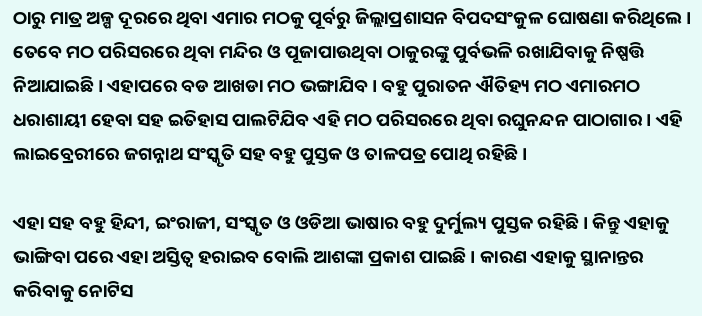ଠାରୁ ମାତ୍ର ଅଳ୍ପ ଦୂରରେ ଥିବା ଏମାର ମଠକୁ ପୂର୍ବରୁ ଜିଲ୍ଲାପ୍ରଶାସନ ବିପଦସଂକୁଳ ଘୋଷଣା କରିଥିଲେ । ତେବେ ମଠ ପରିସରରେ ଥିବା ମନ୍ଦିର ଓ ପୂଜାପାଉଥିବା ଠାକୁରଙ୍କୁ ପୁର୍ବଭଳି ରଖାଯିବାକୁ ନିଷ୍ପତ୍ତି ନିଆଯାଇଛି । ଏହାପରେ ବଡ ଆଖଡା ମଠ ଭଙ୍ଗାଯିବ । ବହୁ ପୁରାତନ ଐତିହ୍ୟ ମଠ ଏମାରମଠ ଧରାଶାୟୀ ହେବା ସହ ଇତିହାସ ପାଲଟିଯିବ ଏହି ମଠ ପରିସରରେ ଥିବା ରଘୁନନ୍ଦନ ପାଠାଗାର । ଏହି ଲାଇବ୍ରେରୀରେ ଜଗନ୍ନାଥ ସଂସ୍କୃତି ସହ ବହୁ ପୁସ୍ତକ ଓ ତାଳପତ୍ର ପୋଥି ରହିଛି ।

ଏହା ସହ ବହୁ ହିନ୍ଦୀ, ଇଂରାଜୀ, ସଂସ୍କୃତ ଓ ଓଡିଆ ଭାଷାର ବହୁ ଦୁର୍ମୁଲ୍ୟ ପୁସ୍ତକ ରହିଛି । କିନ୍ତୁ ଏହାକୁ ଭାଙ୍ଗିବା ପରେ ଏହା ଅସ୍ତିତ୍ୱ ହରାଇବ ବୋଲି ଆଶଙ୍କା ପ୍ରକାଶ ପାଇଛି । କାରଣ ଏହାକୁ ସ୍ଥାନାନ୍ତର କରିବାକୁ ନୋଟିସ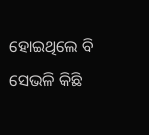ହୋଇଥିଲେ ବି ସେଭଳି କିଛି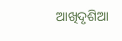ଆଖିଦୃଶିଆ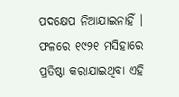ପଦକ୍ଷେପ ନିଆଯାଇନାହିଁ । ଫଳରେ ୧୯୨୧ ମସିହାରେ ପ୍ରତିଷ୍ଠା କରାଯାଇଥିବା ଏହି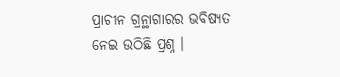ପ୍ରାଚୀନ ଗ୍ରନ୍ଥାଗାରର ଭବିଷ୍ୟତ ନେଇ ଉଠିଛି ପ୍ରଶ୍ନ ।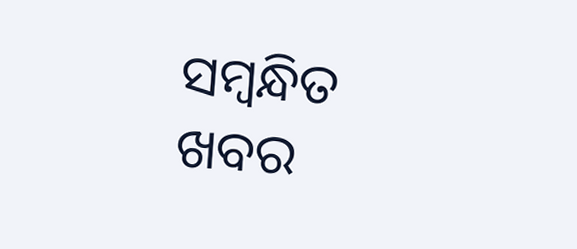ସମ୍ବନ୍ଧିତ ଖବର